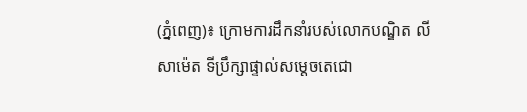(ភ្នំពេញ)៖ ក្រោមការដឹកនាំរបស់លោកបណ្ឌិត លី សាម៉េត ទីប្រឹក្សាផ្ទាល់សម្តេចតេជោ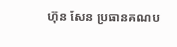ហ៊ុន សែន ប្រធានគណប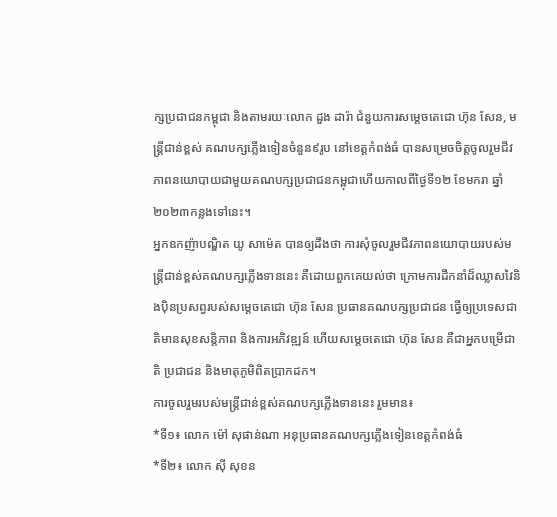ក្សប្រជាជនកម្ពុជា និងតាមរយៈលោក ដួង ដារ៉ា ជំនួយការសម្តេចតេជោ ហ៊ុន សែន, មន្រ្តីជាន់ខ្ពស់ គណបក្សភ្លើងទៀនចំនួន៩រូប នៅខេត្តកំពង់ធំ បានសម្រេចចិត្តចូលរួមជីវភាពនយោបាយជាមួយគណបក្សប្រជាជនកម្ពុជាហើយកាលពីថ្ងៃទី១២ ខែមករា ឆ្នាំ២០២៣កន្លងទៅនេះ។
អ្នកឧកញ៉ាបណ្ឌិត យូ សាម៉េត បានឲ្យដឹងថា ការសុំចូលរួមជីវភាពនយោបាយរបស់មន្រ្តីជាន់ខ្ពស់គណបក្សភ្លើងទាននេះ គឺដោយពួកគេយល់ថា ក្រោមការដឹកនាំដ៏ឈ្លាសវៃនិងប៉ិនប្រសព្វរបស់សម្តេចតេជោ ហ៊ុន សែន ប្រធានគណបក្សប្រជាជន ធ្វើឲ្យប្រទេសជាតិមានសុខសន្តិភាព និងការអភិវឌ្ឍន៍ ហើយសម្តេចតេជោ ហ៊ុន សែន គឺជាអ្នកបម្រើជាតិ ប្រជាជន និងមាតុភូមិពិតប្រាកដក។
ការចូលរួមរបស់មន្រ្តីជាន់ខ្ពស់គណបក្សភ្លើងទាននេះ រួមមាន៖
*ទី១៖ លោក ម៉ៅ សុផាន់ណា អនុប្រធានគណបក្សភ្លើងទៀនខេត្តកំពង់ធំ
*ទី២៖ លោក ស៊ី សុខន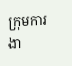ក្រុមការងា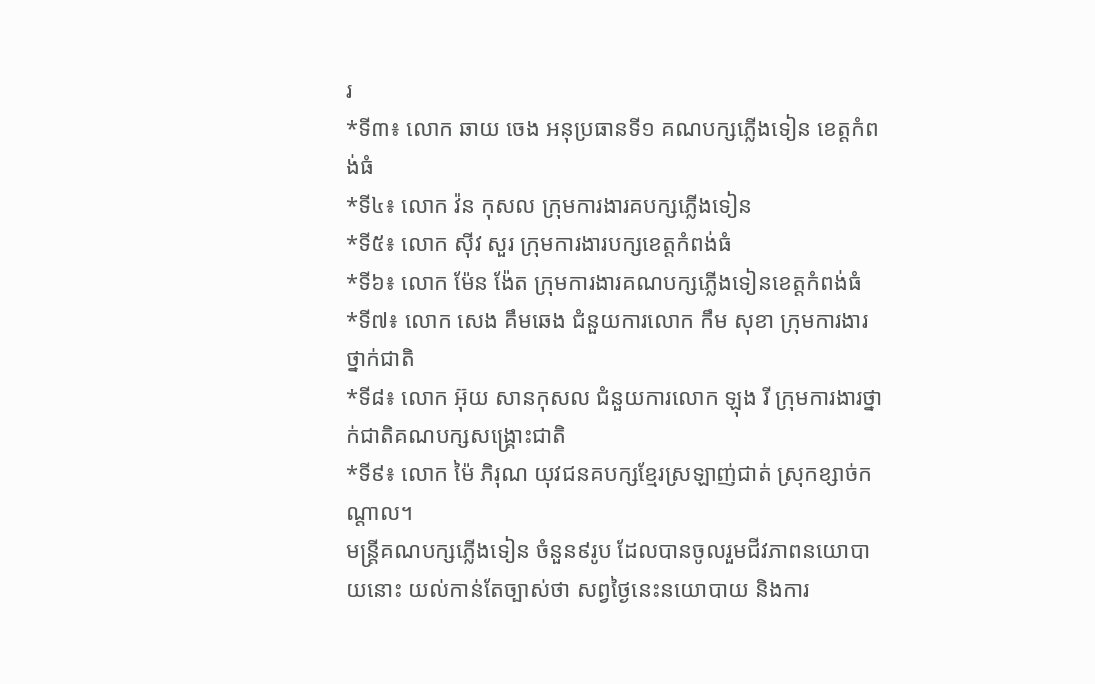រ
*ទី៣៖ លោក ឆាយ ចេង អនុប្រធានទី១ គណបក្សភ្លើងទៀន ខេត្តកំពង់ធំ
*ទី៤៖ លោក វ៉ន កុសល ក្រុមការងារគបក្សភ្លើងទៀន
*ទី៥៖ លោក ស៊ីវ សួរ ក្រុមការងារបក្សខេត្តកំពង់ធំ
*ទី៦៖ លោក ម៉ែន ង៉ែត ក្រុមការងារគណបក្សភ្លើងទៀនខេត្តកំពង់ធំ
*ទី៧៖ លោក សេង គឹមឆេង ជំនួយការលោក កឹម សុខា ក្រុមការងារថ្នាក់ជាតិ
*ទី៨៖ លោក អ៊ុយ សានកុសល ជំនួយការលោក ឡុង រី ក្រុមការងារថ្នាក់ជាតិគណបក្សសង្រ្គោះជាតិ
*ទី៩៖ លោក ម៉ៃ ភិរុណ យុវជនគបក្សខ្មែរស្រឡាញ់ជាត់ ស្រុកខ្សាច់កណ្តាល។
មន្រ្តីគណបក្សភ្លើងទៀន ចំនួន៩រូប ដែលបានចូលរួមជីវភាពនយោបាយនោះ យល់កាន់តែច្បាស់ថា សព្វថ្ងៃនេះនយោបាយ និងការ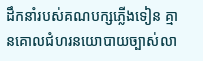ដឹកនាំរបស់គណបក្សភ្លើងទៀន គ្មានគោលជំហរនយោបាយច្បាស់លា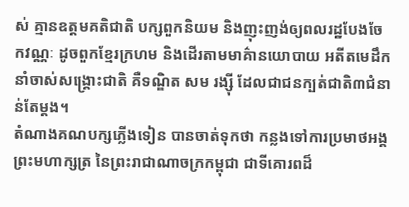ស់ គ្មានឧត្តមគតិជាតិ បក្សពួកនិយម និងញុះញង់ឲ្យពលរដ្ឋបែងចែកវណ្ណៈ ដូចពួកខ្មែរក្រហម និងដើរតាមមាគ៌ានយោបាយ អតីតមេដឹកនាំចាស់សង្រ្គោះជាតិ គឺទណ្ឌិត សម រង្ស៊ី ដែលជាជនក្បត់ជាតិ៣ជំនាន់តែម្តង។
តំណាងគណបក្សភ្លើងទៀន បានចាត់ទុកថា កន្លងទៅការប្រមាថអង្គព្រះមហាក្សត្រ នៃព្រះរាជាណាចក្រកម្ពុជា ជាទីគោរពដ៏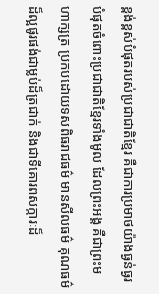ខ្ពង់ខ្ពស់បំផុតរបស់ប្រជាជាតិខ្មែរ គឺជាការប្រមាថយ៉ាងធ្ងន់ធ្ងរបំផុតចំពោះប្រជាជាតិខ្មែរទាំងមូល ដែលព្រះអង្គ គឺជាព្រះមហាក្សត្រ ប្រកបដោយទសពិធរាជធម៌ មានសីលធម៌ គុណធម៌ដ៏ល្អផូរផង់ជាម្លប់ដ៏ត្រជាក់ និងជាទីគោរពសក្ការៈដ៏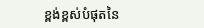ខ្ពង់ខ្ពស់បំផុតនៃ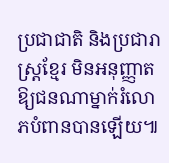ប្រជាជាតិ និងប្រជារាស្ត្រខ្មែរ មិនអនុញ្ញាតឱ្យជនណាម្នាក់រំលោភបំពានបានឡើយ៕